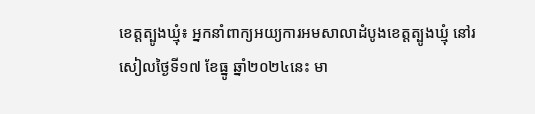ខេត្តត្បូងឃ្មុំ៖ អ្នកនាំពាក្យអយ្យការអមសាលាដំបូងខេត្តត្បូងឃ្មុំ នៅរសៀលថ្ងៃទី១៧ ខែធ្នូ ឆ្នាំ២០២៤នេះ មា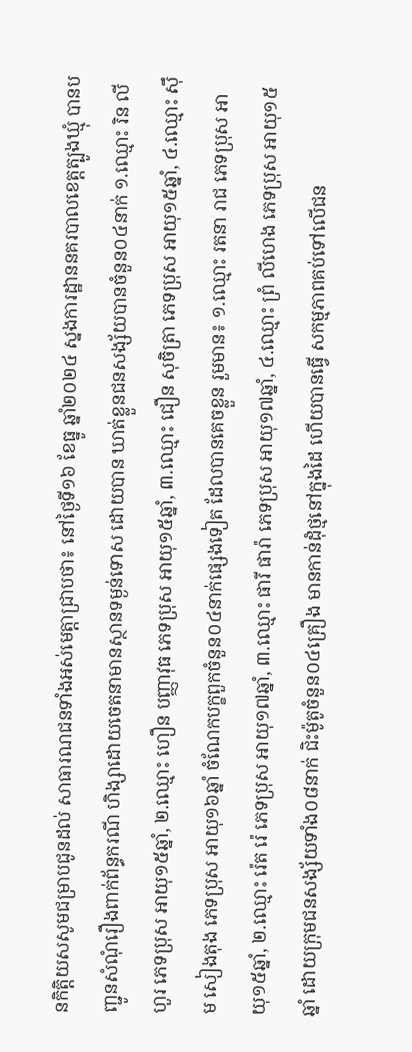នកិត្តិយសសូមជម្រាបជូនដល់ សាធារណជនទាំងអស់មេត្តាជ្រាបថា៖ នៅថ្ងៃទី១៦ ខែធ្នូ ឆ្នាំ២០២៤ ស្នងការដ្ឋាននគរបាលខេត្តត្បូងឃ្មុំ បានបញ្ជូនសំណុំរឿងពាក់ព័ន្ធករណី ហិង្សាដោយចេតនាមានស្ថានទម្ងន់ទោស ដោយបាន ឃាត់ខ្លួនជនសង្ស័យបានចំនួន០៤នាក់ ១.ឈ្មោះ រិន លីហួរ ភេទប្រុស អាយុ១៥ឆ្នាំ, ២.ឈ្មោះ ហឿន បញ្ញាវុធ ភេទប្រុស អាយុ១៥ឆ្នាំ, ៣.ឈ្មោះ ជឿន សុចិត្រា ភេទប្រុស អាយុ១៥ឆ្នាំ, ៤.ឈ្មោះ ស៊ឹម សៀងតុង ភេទប្រុស អាយុ១៦ឆ្នាំ ចំណែកបក្ខពួកចំនួន០៤នាក់ផ្សេងទៀត ដែលបានគេចខ្លួន រួមមាន៖ ១.ឈ្មោះ រតនា រាជ ភេទប្រុស អាយុ១៥ឆ្នាំ, ២.ឈ្មោះ រ៉េត រ៉េ ភេទប្រុស អាយុ១៧ឆ្នាំ, ៣.ឈ្មោះ ផារី ផារ៉ា ភេទប្រុស អាយុ១៧ឆ្នាំ, ៤.ឈ្មោះ ព្រំ លីហេង ភេទប្រុស អាយុ១៥ឆ្នាំ ដោយក្រុមជនសង្ស័យទាំង០៨នាក់ ជិះម៉ូតូចំនួន០៤គ្រឿង មានកាន់ដុំថ្មនៅក្នុងដៃ ហើយបានធ្វើ សកម្មភាពគប់ទៅលើជន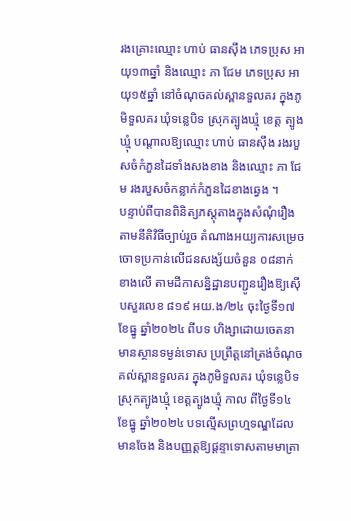រងគ្រោះឈ្មោះ ហាប់ ធានស៊ឹង ភេទប្រុស អាយុ១៣ឆ្នាំ និងឈ្មោះ ភា ជែម ភេទប្រុស អាយុ១៥ឆ្នាំ នៅចំណុចគល់ស្ពានទួលគរ ក្នុងភូមិទួលគរ ឃុំទន្លេបិទ ស្រុកត្បូងឃ្មុំ ខេត្ត ត្បូងឃ្មុំ បណ្តាលឱ្យឈ្មោះ ហាប់ ធានស៊ឹង រងរបួសចំកំភួនដៃទាំងសងខាង និងឈ្មោះ ភា ជែម រងរបួសចំកន្លាក់កំភួនដៃខាងឆ្វេង ។
បន្ទាប់ពីបានពិនិត្យភស្តុតាងក្នុងសំណុំរឿង តាមនីតិវិធីច្បាប់រួច តំណាងអយ្យការសម្រេច ចោទប្រកាន់លើជនសង្ស័យចំនួន ០៨នាក់ ខាងលើ តាមដីកាសន្និដ្ឋានបញ្ជូនរឿងឱ្យស៊ើបសួរលេខ ៨១៩ អយ.ង/២៤ ចុះថ្ងៃទី១៧ ខែធ្នូ ឆ្នាំ២០២៤ ពីបទ ហិង្សាដោយចេតនាមានស្ថានទម្ងន់ទោស ប្រព្រឹត្តនៅត្រង់ចំណុចគល់ស្ពានទួលគរ ក្នុងភូមិទួលគរ ឃុំទន្លេបិទ ស្រុកត្បូងឃ្មុំ ខេត្តត្បូងឃ្មុំ កាល ពីថ្ងៃទី១៤ ខែធ្នូ ឆ្នាំ២០២៤ បទល្មើសព្រហ្មទណ្ឌដែលមានចែង និងបញ្ញត្តឱ្យផ្តន្ទាទោសតាមមាត្រា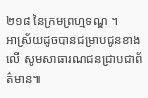២១៨ នៃក្រមព្រហ្មទណ្ឌ ។
អាស្រ័យដូចបានជម្រាបជូនខាងលើ សូមសាធារណជនជ្រាបជាព័ត៌មាន៕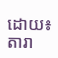ដោយ៖តារា